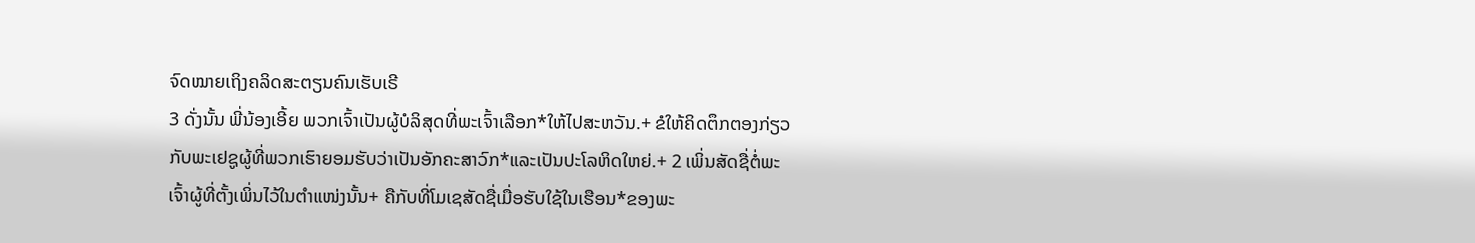ຈົດໝາຍເຖິງຄລິດສະຕຽນຄົນເຮັບເຣີ
3 ດັ່ງນັ້ນ ພີ່ນ້ອງເອີ້ຍ ພວກເຈົ້າເປັນຜູ້ບໍລິສຸດທີ່ພະເຈົ້າເລືອກ*ໃຫ້ໄປສະຫວັນ.+ ຂໍໃຫ້ຄິດຕຶກຕອງກ່ຽວກັບພະເຢຊູຜູ້ທີ່ພວກເຮົາຍອມຮັບວ່າເປັນອັກຄະສາວົກ*ແລະເປັນປະໂລຫິດໃຫຍ່.+ 2 ເພິ່ນສັດຊື່ຕໍ່ພະເຈົ້າຜູ້ທີ່ຕັ້ງເພິ່ນໄວ້ໃນຕຳແໜ່ງນັ້ນ+ ຄືກັບທີ່ໂມເຊສັດຊື່ເມື່ອຮັບໃຊ້ໃນເຮືອນ*ຂອງພະ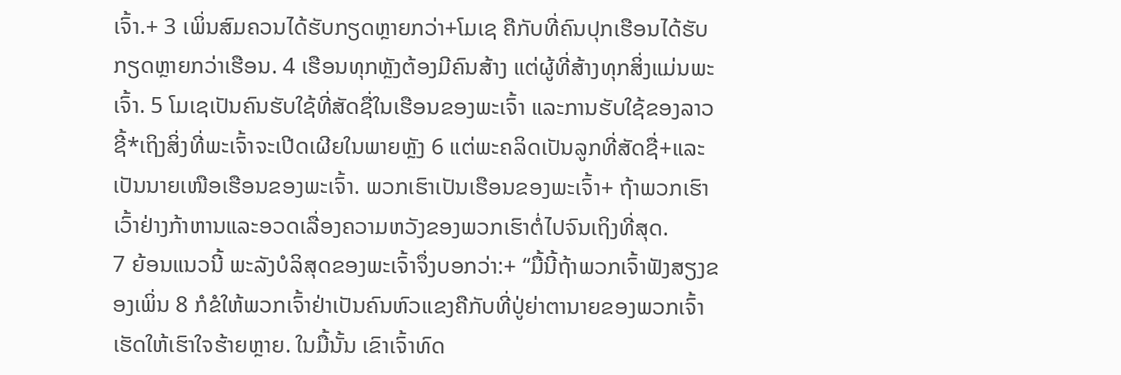ເຈົ້າ.+ 3 ເພິ່ນສົມຄວນໄດ້ຮັບກຽດຫຼາຍກວ່າ+ໂມເຊ ຄືກັບທີ່ຄົນປຸກເຮືອນໄດ້ຮັບກຽດຫຼາຍກວ່າເຮືອນ. 4 ເຮືອນທຸກຫຼັງຕ້ອງມີຄົນສ້າງ ແຕ່ຜູ້ທີ່ສ້າງທຸກສິ່ງແມ່ນພະເຈົ້າ. 5 ໂມເຊເປັນຄົນຮັບໃຊ້ທີ່ສັດຊື່ໃນເຮືອນຂອງພະເຈົ້າ ແລະການຮັບໃຊ້ຂອງລາວຊີ້*ເຖິງສິ່ງທີ່ພະເຈົ້າຈະເປີດເຜີຍໃນພາຍຫຼັງ 6 ແຕ່ພະຄລິດເປັນລູກທີ່ສັດຊື່+ແລະເປັນນາຍເໜືອເຮືອນຂອງພະເຈົ້າ. ພວກເຮົາເປັນເຮືອນຂອງພະເຈົ້າ+ ຖ້າພວກເຮົາເວົ້າຢ່າງກ້າຫານແລະອວດເລື່ອງຄວາມຫວັງຂອງພວກເຮົາຕໍ່ໄປຈົນເຖິງທີ່ສຸດ.
7 ຍ້ອນແນວນີ້ ພະລັງບໍລິສຸດຂອງພະເຈົ້າຈຶ່ງບອກວ່າ:+ “ມື້ນີ້ຖ້າພວກເຈົ້າຟັງສຽງຂອງເພິ່ນ 8 ກໍຂໍໃຫ້ພວກເຈົ້າຢ່າເປັນຄົນຫົວແຂງຄືກັບທີ່ປູ່ຍ່າຕານາຍຂອງພວກເຈົ້າເຮັດໃຫ້ເຮົາໃຈຮ້າຍຫຼາຍ. ໃນມື້ນັ້ນ ເຂົາເຈົ້າທົດ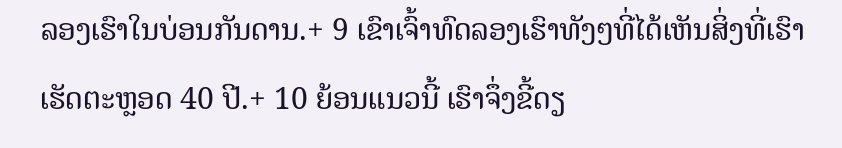ລອງເຮົາໃນບ່ອນກັນດານ.+ 9 ເຂົາເຈົ້າທົດລອງເຮົາທັງໆທີ່ໄດ້ເຫັນສິ່ງທີ່ເຮົາເຮັດຕະຫຼອດ 40 ປີ.+ 10 ຍ້ອນແນວນີ້ ເຮົາຈຶ່ງຂີ້ດຽ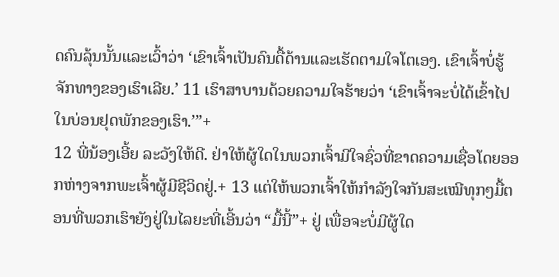ດຄົນລຸ້ນນັ້ນແລະເວົ້າວ່າ ‘ເຂົາເຈົ້າເປັນຄົນດື້ດ້ານແລະເຮັດຕາມໃຈໂຕເອງ. ເຂົາເຈົ້າບໍ່ຮູ້ຈັກທາງຂອງເຮົາເລີຍ.’ 11 ເຮົາສາບານດ້ວຍຄວາມໃຈຮ້າຍວ່າ ‘ເຂົາເຈົ້າຈະບໍ່ໄດ້ເຂົ້າໄປໃນບ່ອນຢຸດພັກຂອງເຮົາ.’”+
12 ພີ່ນ້ອງເອີ້ຍ ລະວັງໃຫ້ດີ. ຢ່າໃຫ້ຜູ້ໃດໃນພວກເຈົ້າມີໃຈຊົ່ວທີ່ຂາດຄວາມເຊື່ອໂດຍອອກຫ່າງຈາກພະເຈົ້າຜູ້ມີຊີວິດຢູ່.+ 13 ແຕ່ໃຫ້ພວກເຈົ້າໃຫ້ກຳລັງໃຈກັນສະເໝີທຸກໆມື້ຕອນທີ່ພວກເຮົາຍັງຢູ່ໃນໄລຍະທີ່ເອີ້ນວ່າ “ມື້ນີ້”+ ຢູ່ ເພື່ອຈະບໍ່ມີຜູ້ໃດ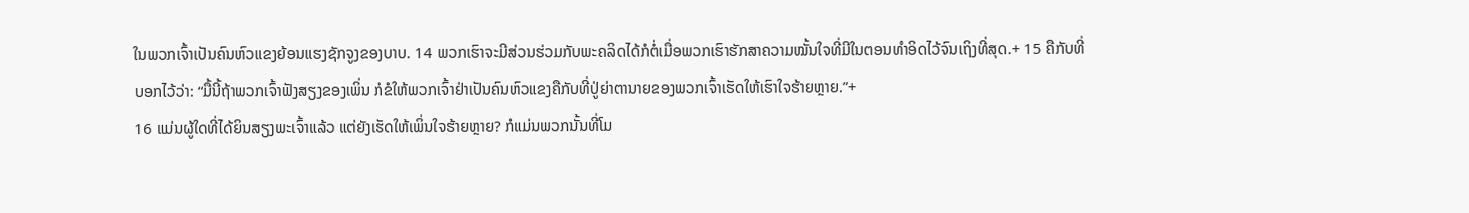ໃນພວກເຈົ້າເປັນຄົນຫົວແຂງຍ້ອນແຮງຊັກຈູງຂອງບາບ. 14 ພວກເຮົາຈະມີສ່ວນຮ່ວມກັບພະຄລິດໄດ້ກໍຕໍ່ເມື່ອພວກເຮົາຮັກສາຄວາມໝັ້ນໃຈທີ່ມີໃນຕອນທຳອິດໄວ້ຈົນເຖິງທີ່ສຸດ.+ 15 ຄືກັບທີ່ບອກໄວ້ວ່າ: “ມື້ນີ້ຖ້າພວກເຈົ້າຟັງສຽງຂອງເພິ່ນ ກໍຂໍໃຫ້ພວກເຈົ້າຢ່າເປັນຄົນຫົວແຂງຄືກັບທີ່ປູ່ຍ່າຕານາຍຂອງພວກເຈົ້າເຮັດໃຫ້ເຮົາໃຈຮ້າຍຫຼາຍ.”+
16 ແມ່ນຜູ້ໃດທີ່ໄດ້ຍິນສຽງພະເຈົ້າແລ້ວ ແຕ່ຍັງເຮັດໃຫ້ເພິ່ນໃຈຮ້າຍຫຼາຍ? ກໍແມ່ນພວກນັ້ນທີ່ໂມ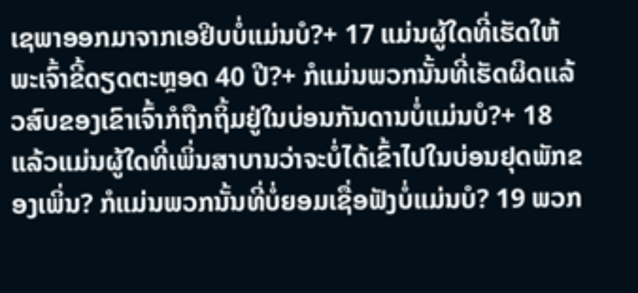ເຊພາອອກມາຈາກເອຢິບບໍ່ແມ່ນບໍ?+ 17 ແມ່ນຜູ້ໃດທີ່ເຮັດໃຫ້ພະເຈົ້າຂີ້ດຽດຕະຫຼອດ 40 ປີ?+ ກໍແມ່ນພວກນັ້ນທີ່ເຮັດຜິດແລ້ວສົບຂອງເຂົາເຈົ້າກໍຖືກຖິ້ມຢູ່ໃນບ່ອນກັນດານບໍ່ແມ່ນບໍ?+ 18 ແລ້ວແມ່ນຜູ້ໃດທີ່ເພິ່ນສາບານວ່າຈະບໍ່ໄດ້ເຂົ້າໄປໃນບ່ອນຢຸດພັກຂອງເພິ່ນ? ກໍແມ່ນພວກນັ້ນທີ່ບໍ່ຍອມເຊື່ອຟັງບໍ່ແມ່ນບໍ? 19 ພວກ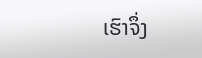ເຮົາຈຶ່ງ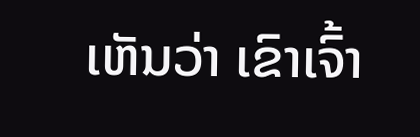ເຫັນວ່າ ເຂົາເຈົ້າ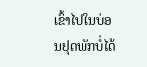ເຂົ້າໄປໃນບ່ອນຢຸດພັກບໍ່ໄດ້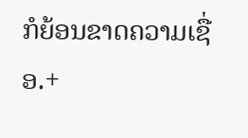ກໍຍ້ອນຂາດຄວາມເຊື່ອ.+